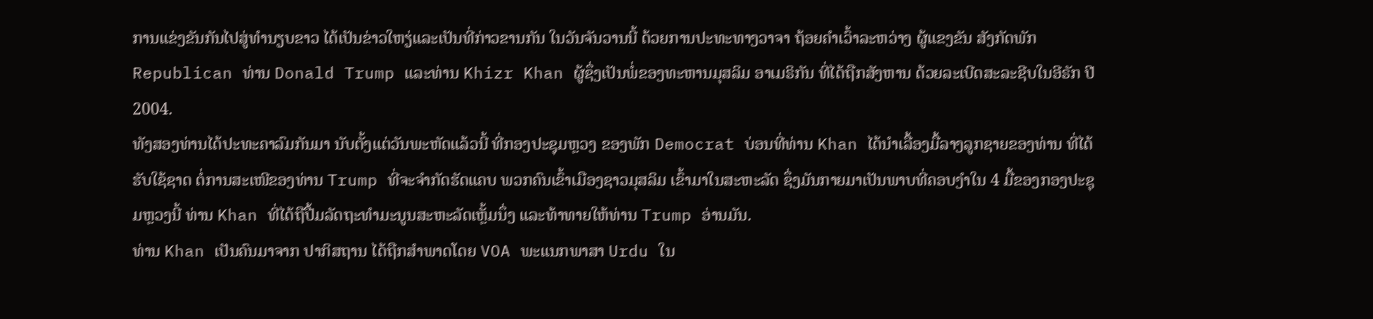ການແຂ່ງຂັນກັນໄປສູ່ທຳນຽບຂາວ ໄດ້ເປັນຂ່າວໃຫຽ່ແລະເປັນທີ່ກ່າວຂານກັນ ໃນວັນຈັນວານນີ້ ດ້ວຍການປະທະທາງວາຈາ ຖ້ອຍຄຳເວົ້າລະຫວ່າງ ຜູ້ແຂງຂັນ ສັງກັດພັກ Republican ທ່ານ Donald Trump ແລະທ່ານ Khizr Khan ຜູ້ຊຶ່ງເປັນພໍ່ຂອງທະຫານມຸສລິມ ອາເມຣິກັນ ທີ່ໄດ້ຖືກສັງຫານ ດ້ວຍລະເບີດສະລະຊີບໃນອີຣັກ ປີ 2004.
ທັງສອງທ່ານໄດ້ປະທະຄາລົມກັນມາ ນັບຕັ້ງແຕ່ວັນພະຫັດແລ້ວນີ້ ທີ່ກອງປະຊຸມຫຼວງ ຂອງພັກ Democrat ບ່ອນທີ່ທ່ານ Khan ໄດ້ນຳເລື້ອງມື້ລາງລູກຊາຍຂອງທ່ານ ທີ່ໄດ້ຮັບໃຊ້ຊາດ ຕໍ່ການສະເໜີຂອງທ່ານ Trump ທີ່ຈະຈຳກັດຮັດແຄບ ພວກຄົນເຂົ້າເມືອງຊາວມຸສລິມ ເຂົ້າມາໃນສະຫະລັດ ຊຶ່ງມັນກາຍມາເປັນພາບທີ່ຄອບງຳໃນ 4 ມື້ຂອງກອງປະຊຸມຫຼວງນີ້ ທ່ານ Khan ທີ່ໄດ້ຖືປື້ມລັດຖະທຳມະນູນສະຫະລັດເຫຼັ້ມນຶ່ງ ແລະທ້າທາຍໃຫ້ທ່ານ Trump ອ່ານມັນ.
ທ່ານ Khan ເປັນຄົນມາຈາກ ປາກິສຖານ ໄດ້ຖືກສຳພາດໂດຍ VOA ພະແນກພາສາ Urdu ໃນ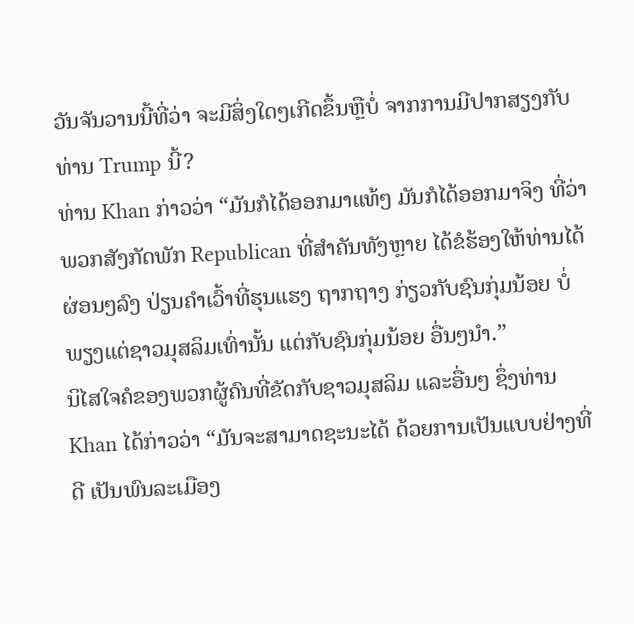ວັນຈັນວານນີ້ທີ່ວ່າ ຈະມີສິ່ງໃດໆເກີດຂຶ້ນຫຼືບໍ່ ຈາກການມີປາກສຽງກັບທ່ານ Trump ນີ້?
ທ່ານ Khan ກ່າວວ່າ “ມັນກໍໄດ້ອອກມາແທ້ໆ ມັນກໍໄດ້ອອກມາຈິງ ທີ່ວ່າ ພວກສັງກັດພັກ Republican ທີ່ສຳຄັນທັງຫຼາຍ ໄດ້ຂໍຮ້ອງໃຫ້ທ່ານໄດ້ຜ່ອນໆລົງ ປ່ຽນຄຳເວົ້າທີ່ຮຸນແຮງ ຖາກຖາງ ກ່ຽວກັບຊົນກຸ່ມນ້ອຍ ບໍ່ພຽງແຕ່ຊາວມຸສລິມເທົ່ານັ້ນ ແຕ່ກັບຊົນກຸ່ມນ້ອຍ ອື່ນໆນຳ.”
ນິໄສໃຈຄໍຂອງພວກຜູ້ຄົນທີ່ຂັດກັບຊາວມຸສລິມ ແລະອື່ນໆ ຊຶ່ງທ່ານ Khan ໄດ້ກ່າວວ່າ “ມັນຈະສາມາດຊະນະໄດ້ ດ້ວຍການເປັນແບບຢ່າງທີ່ດີ ເປັນພົນລະເມືອງ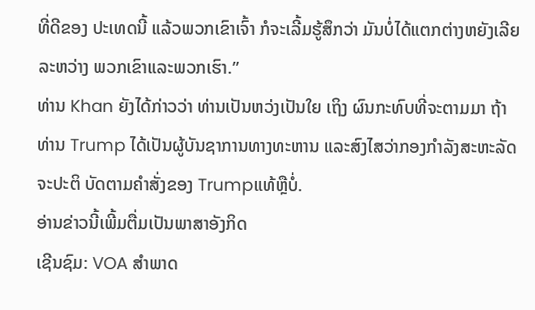ທີ່ດີຂອງ ປະເທດນີ້ ແລ້ວພວກເຂົາເຈົ້າ ກໍຈະເລີ້ມຮູ້ສຶກວ່າ ມັນບໍ່ໄດ້ແຕກຕ່າງຫຍັງເລີຍ ລະຫວ່າງ ພວກເຂົາແລະພວກເຮົາ.”
ທ່ານ Khan ຍັງໄດ້ກ່າວວ່າ ທ່ານເປັນຫວ່ງເປັນໃຍ ເຖິງ ຜົນກະທົບທີ່ຈະຕາມມາ ຖ້າທ່ານ Trump ໄດ້ເປັນຜູ້ບັນຊາການທາງທະຫານ ແລະສົງໄສວ່າກອງກຳລັງສະຫະລັດ ຈະປະຕິ ບັດຕາມຄຳສັ່ງຂອງ Trumpແທ້ຫຼືບໍ່.
ອ່ານຂ່າວນີ້ເພີ້ມຕື່ມເປັນພາສາອັງກິດ
ເຊີນຊົມ: VOA ສຳພາດ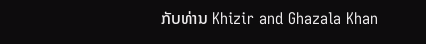ກັບທ່ານ Khizir and Ghazala Khan